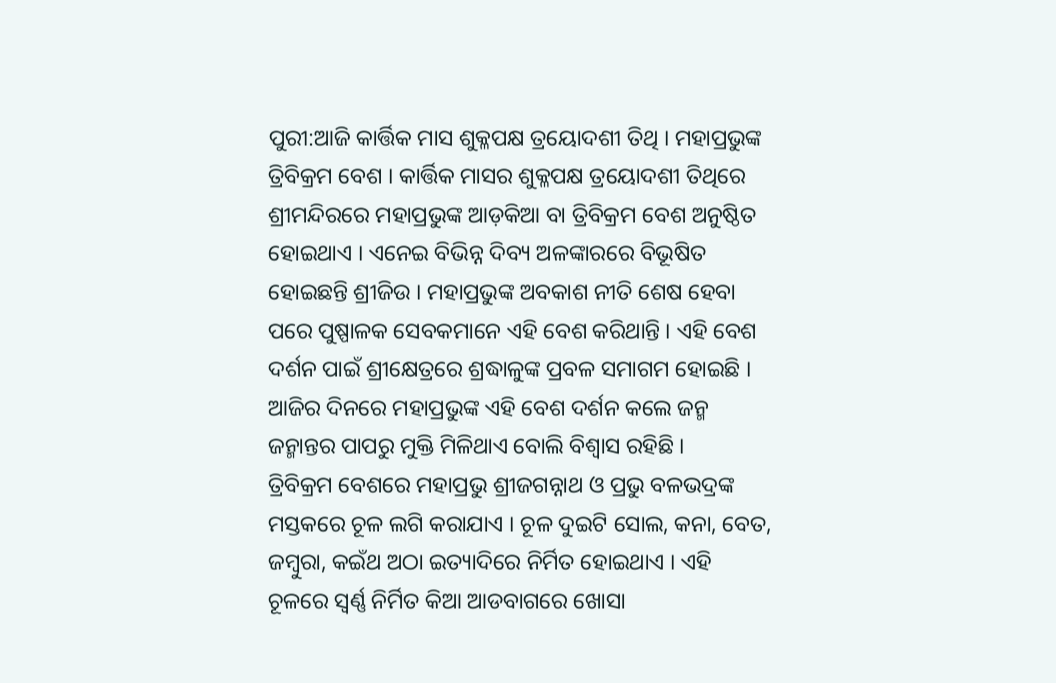ପୁରୀ:ଆଜି କାର୍ତ୍ତିକ ମାସ ଶୁକ୍ଳପକ୍ଷ ତ୍ରୟୋଦଶୀ ତିଥି । ମହାପ୍ରଭୁଙ୍କ ତ୍ରିବିକ୍ରମ ବେଶ । କାର୍ତ୍ତିକ ମାସର ଶୁକ୍ଳପକ୍ଷ ତ୍ରୟୋଦଶୀ ତିଥିରେ ଶ୍ରୀମନ୍ଦିରରେ ମହାପ୍ରଭୁଙ୍କ ଆଡ଼କିଆ ବା ତ୍ରିବିକ୍ରମ ବେଶ ଅନୁଷ୍ଠିତ ହୋଇଥାଏ । ଏନେଇ ବିଭିନ୍ନ ଦିବ୍ୟ ଅଳଙ୍କାରରେ ବିଭୂଷିତ ହୋଇଛନ୍ତି ଶ୍ରୀଜିଉ । ମହାପ୍ରଭୁଙ୍କ ଅବକାଶ ନୀତି ଶେଷ ହେବା ପରେ ପୁଷ୍ପାଳକ ସେବକମାନେ ଏହି ବେଶ କରିଥାନ୍ତି । ଏହି ବେଶ ଦର୍ଶନ ପାଇଁ ଶ୍ରୀକ୍ଷେତ୍ରରେ ଶ୍ରଦ୍ଧାଳୁଙ୍କ ପ୍ରବଳ ସମାଗମ ହୋଇଛି । ଆଜିର ଦିନରେ ମହାପ୍ରଭୁଙ୍କ ଏହି ବେଶ ଦର୍ଶନ କଲେ ଜନ୍ମ ଜନ୍ମାନ୍ତର ପାପରୁ ମୁକ୍ତି ମିଳିଥାଏ ବୋଲି ବିଶ୍ୱାସ ରହିଛି ।
ତ୍ରିବିକ୍ରମ ବେଶରେ ମହାପ୍ରଭୁ ଶ୍ରୀଜଗନ୍ନାଥ ଓ ପ୍ରଭୁ ବଳଭଦ୍ରଙ୍କ ମସ୍ତକରେ ଚୂଳ ଲଗି କରାଯାଏ । ଚୂଳ ଦୁଇଟି ସୋଲ, କନା, ବେତ, ଜମ୍ବୁରା, କଇଁଥ ଅଠା ଇତ୍ୟାଦିରେ ନିର୍ମିତ ହୋଇଥାଏ । ଏହି ଚୂଳରେ ସ୍ୱର୍ଣ୍ଣ ନିର୍ମିତ କିଆ ଆଡବାଗରେ ଖୋସା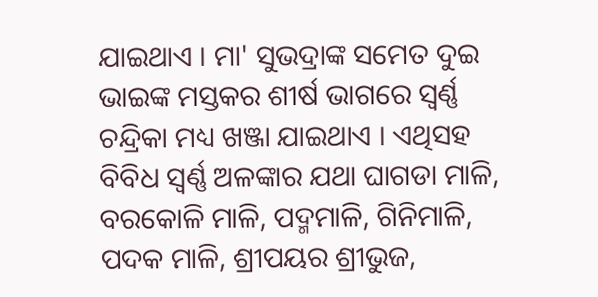ଯାଇଥାଏ । ମା' ସୁଭଦ୍ରାଙ୍କ ସମେତ ଦୁଇ ଭାଇଙ୍କ ମସ୍ତକର ଶୀର୍ଷ ଭାଗରେ ସ୍ୱର୍ଣ୍ଣ ଚନ୍ଦ୍ରିକା ମଧ୍ୟ ଖଞ୍ଜା ଯାଇଥାଏ । ଏଥିସହ ବିବିଧ ସ୍ୱର୍ଣ୍ଣ ଅଳଙ୍କାର ଯଥା ଘାଗଡା ମାଳି, ବରକୋଳି ମାଳି, ପଦ୍ମମାଳି, ଗିନିମାଳି, ପଦକ ମାଳି, ଶ୍ରୀପୟର ଶ୍ରୀଭୁଜ,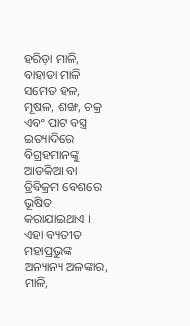ହରିଡ଼ା ମାଳି, ବାହାଡା ମାଳି ସମେତ ହଳ, ମୂଷଳ, ଶଙ୍ଖ, ଚକ୍ର ଏବଂ ପାଟ ବସ୍ତ୍ର ଇତ୍ୟାଦିରେ ବିଗ୍ରହମାନଙ୍କୁ ଆଡକିଆ ବା ତ୍ରିବିକ୍ରମ ବେଶରେ ଭୂଷିତ କରାଯାଇଥାଏ ।
ଏହା ବ୍ୟତୀତ ମହାପ୍ରଭୁଙ୍କ ଅନ୍ୟାନ୍ୟ ଅଳଙ୍କାର, ମାଳି,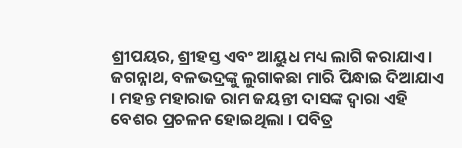ଶ୍ରୀପୟର, ଶ୍ରୀହସ୍ତ ଏବଂ ଆୟୁଧ ମଧ୍ୟ ଲାଗି କରାଯାଏ । ଜଗନ୍ନାଥ, ବଳଭଦ୍ରଙ୍କୁ ଲୁଗାକଛା ମାରି ପିନ୍ଧାଇ ଦିଆଯାଏ । ମହନ୍ତ ମହାରାଜ ରାମ ଜୟନ୍ତୀ ଦାସଙ୍କ ଦ୍ବାରା ଏହି ବେଶର ପ୍ରଚଳନ ହୋଇଥିଲା । ପବିତ୍ର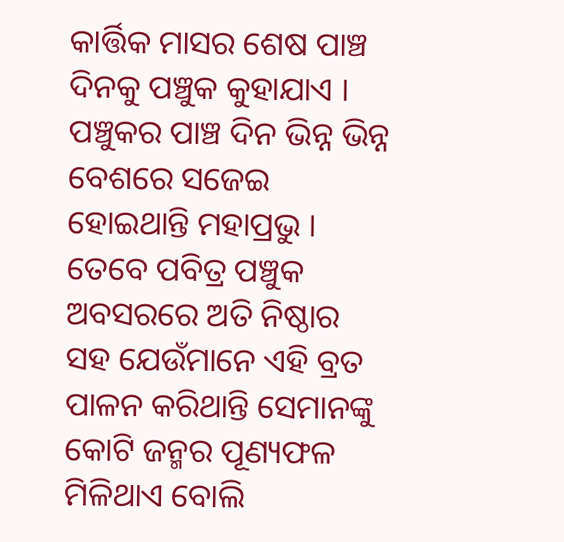କାର୍ତ୍ତିକ ମାସର ଶେଷ ପାଞ୍ଚ ଦିନକୁ ପଞ୍ଚୁକ କୁହାଯାଏ । ପଞ୍ଚୁକର ପାଞ୍ଚ ଦିନ ଭିନ୍ନ ଭିନ୍ନ ବେଶରେ ସଜେଇ ହୋଇଥାନ୍ତି ମହାପ୍ରଭୁ । ତେବେ ପବିତ୍ର ପଞ୍ଚୁକ ଅବସରରେ ଅତି ନିଷ୍ଠାର ସହ ଯେଉଁମାନେ ଏହି ବ୍ରତ ପାଳନ କରିଥାନ୍ତି ସେମାନଙ୍କୁ କୋଟି ଜନ୍ମର ପୂଣ୍ୟଫଳ ମିଳିଥାଏ ବୋଲି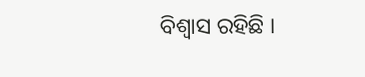ବିଶ୍ଵାସ ରହିଛି ।